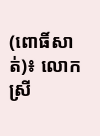(ពោធិ៍សាត់)៖ លោកស្រី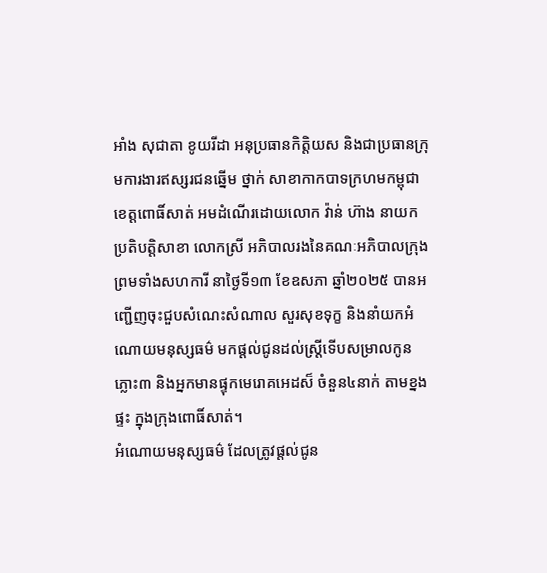អាំង សុជាតា ខូយរីដា អនុប្រធានកិត្តិយស និងជាប្រធានក្រុមការងារឥស្សរជនឆ្នើម ថ្នាក់ សាខាកាកបាទក្រហមកម្ពុជា ខេត្តពោធិ៍សាត់ អមដំណើរដោយលោក វ៉ាន់ ហ៊ាង នាយកប្រតិបត្តិសាខា លោកស្រី អភិបាលរងនៃគណៈអភិបាលក្រុង ព្រមទាំងសហការី នាថ្ងៃទី១៣ ខែឧសភា ឆ្នាំ២០២៥ បានអញ្ជើញចុះជួបសំណេះសំណាល សួរសុខទុក្ខ និងនាំយកអំណោយមនុស្សធម៌ មកផ្តល់ជូនដល់ស្រ្តីទើបសម្រាលកូនភ្លោះ៣ និងអ្នកមានផ្ទុកមេរោគអេដស៏ ចំនួន៤នាក់ តាមខ្នងផ្ទះ ក្នុងក្រុងពោធិ៍សាត់។
អំណោយមនុស្សធម៌ ដែលត្រូវផ្តល់ជូន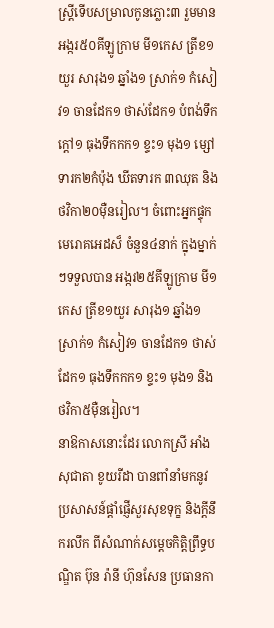ស្រ្តីទើបសម្រាលកូនភ្លោះ៣ រួមមាន អង្ករ៥០គីឡូក្រាម មី១កេស ត្រីខ១យួរ សារុង១ ឆ្នាំង១ ស្រាក់១ កំសៀវ១ ចានដែក១ ថាស់ដែក១ បំពង់ទឹកក្តៅ១ ធុងទឹកកក១ ខ្ទះ១ មុង១ ម្សៅទារក២កំប៉ុង ឃីតទារក ៣ឈុត និងថវិកា២០ម៉ឺនរៀល។ ចំពោះអ្នកផ្ទុកមេរោគអេដស៏ ចំនួន៤នាក់ ក្នុងម្នាក់ៗទទួលបាន អង្ករ២៥គីឡូក្រាម មី១កេស ត្រីខ១យួរ សារុង១ ឆ្នាំង១ ស្រាក់១ កំសៀវ១ ចានដែក១ ថាស់ដែក១ ធុងទឹកកក១ ខ្ទះ១ មុង១ និងថវិកា៥ម៉ឺនរៀល។
នាឱកាសនោះដែរ លោកស្រី អាំង សុជាតា ខូយរីដា បានពាំនាំមកនូវប្រសាសន៍ផ្តាំផ្ញើសួរសុខទុក្ខ និងក្ដីនឹករលឹក ពីសំណាក់សម្តេចកិត្តិព្រឹទ្ធបណ្ឌិត ប៊ុន រ៉ានី ហ៊ុនសែន ប្រធានកា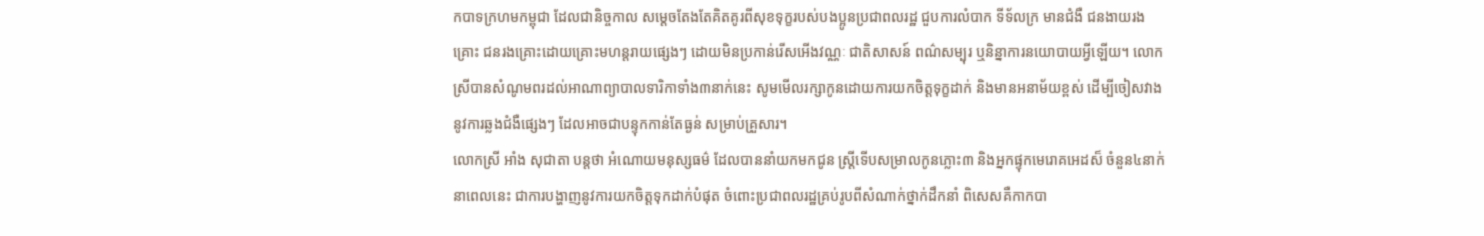កបាទក្រហមកម្ពុជា ដែលជានិច្ចកាល សម្តេចតែងតែគិតគូរពីសុខទុក្ខរបស់បងប្អូនប្រជាពលរដ្ឋ ជួបការលំបាក ទីទ័លក្រ មានជំងឺ ជនងាយរងគ្រោះ ជនរងគ្រោះដោយគ្រោះមហន្តរាយផ្សេងៗ ដោយមិនប្រកាន់រើសអើងវណ្ណៈ ជាតិសាសន៍ ពណ៌សម្បុរ ឬនិន្នាការនយោបាយអ្វីឡើយ។ លោកស្រីបានសំណូមពរដល់អាណាព្យាបាលទារិកាទាំង៣នាក់នេះ សូមមើលរក្សាកូនដោយការយកចិត្តទុក្ខដាក់ និងមានអនាម័យខ្ពស់ ដើម្បីចៀសវាងនូវការឆ្លងជំងឺផ្សេងៗ ដែលអាចជាបន្ទុកកាន់តែធ្ងន់ សម្រាប់គ្រួសារ។
លោកស្រី អាំង សុជាតា បន្តថា អំណោយមនុស្សធម៌ ដែលបាននាំយកមកជូន ស្ត្រីទើបសម្រាលកូនភ្លោះ៣ និងអ្នកផ្ទុកមេរោគអេដស៏ ចំនួន៤នាក់នាពេលនេះ ជាការបង្ហាញនូវការយកចិត្តទុកដាក់បំផុត ចំពោះប្រជាពលរដ្ឋគ្រប់រូបពីសំណាក់ថ្នាក់ដឹកនាំ ពិសេសគឺកាកបា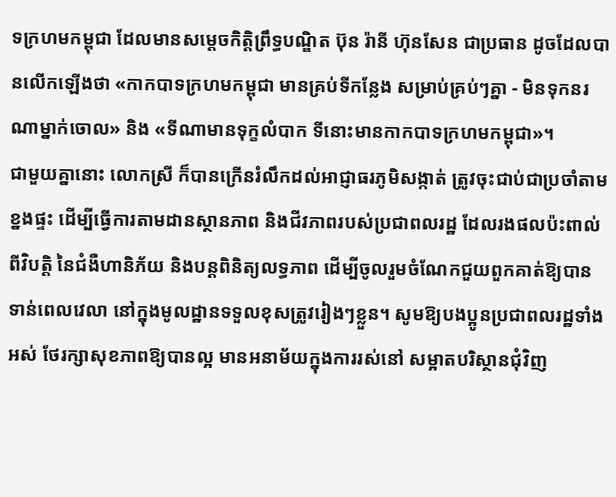ទក្រហមកម្ពុជា ដែលមានសម្ដេចកិត្តិព្រឹទ្ធបណ្ឌិត ប៊ុន រ៉ានី ហ៊ុនសែន ជាប្រធាន ដូចដែលបានលើកឡើងថា «កាកបាទក្រហមកម្ពុជា មានគ្រប់ទីកន្លែង សម្រាប់គ្រប់ៗគ្នា - មិនទុកនរណាម្នាក់ចោល» និង «ទីណាមានទុក្ខលំបាក ទីនោះមានកាកបាទក្រហមកម្ពុជា»។
ជាមួយគ្នានោះ លោកស្រី ក៏បានក្រើនរំលឹកដល់អាជ្ញាធរភូមិសង្កាត់ ត្រូវចុះជាប់ជាប្រចាំតាមខ្នងផ្ទះ ដើម្បីធ្វើការតាមដានស្ថានភាព និងជីវភាពរបស់ប្រជាពលរដ្ឋ ដែលរងផលប៉ះពាល់ពីវិបត្តិ នៃជំងឺហានិភ័យ និងបន្តពិនិត្យលទ្ធភាព ដើម្បីចូលរួមចំណែកជួយពួកគាត់ឱ្យបានទាន់ពេលវេលា នៅក្នុងមូលដ្ឋានទទួលខុសត្រូវរៀងៗខ្លួន។ សូមឱ្យបងប្អូនប្រជាពលរដ្ឋទាំងអស់ ថែរក្សាសុខភាពឱ្យបានល្អ មានអនាម័យក្នុងការរស់នៅ សម្អាតបរិស្ថានជុំវិញ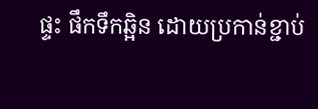ផ្ទះ ផឹកទឹកឆ្អិន ដោយប្រកាន់ខ្ជាប់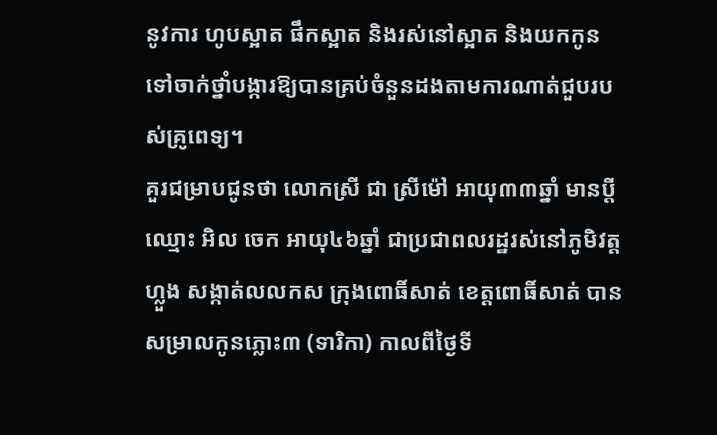នូវការ ហូបស្អាត ផឹកស្អាត និងរស់នៅស្អាត និងយកកូនទៅចាក់ថ្នាំបង្ការឱ្យបានគ្រប់ចំនួនដងតាមការណាត់ជួបរបស់គ្រូពេទ្យ។
គួរជម្រាបជូនថា លោកស្រី ជា ស្រីម៉ៅ អាយុ៣៣ឆ្នាំ មានប្តីឈ្មោះ អិល ចេក អាយុ៤៦ឆ្នាំ ជាប្រជាពលរដ្ឋរស់នៅភូមិវត្តហ្លួង សង្កាត់លលកស ក្រុងពោធិ៍សាត់ ខេត្តពោធិ៍សាត់ បានសម្រាលកូនភ្លោះ៣ (ទារិកា) កាលពីថ្ងៃទី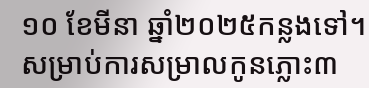១០ ខែមីនា ឆ្នាំ២០២៥កន្លងទៅ។ សម្រាប់ការសម្រាលកូនភ្លោះ៣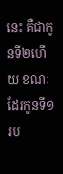នេះ គឺជាកូនទី២ហើយ ខណៈដែរកូនទី១រប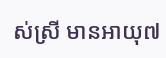ស់ស្រី មានអាយុ៧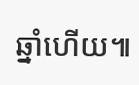ឆ្នាំហើយ៕